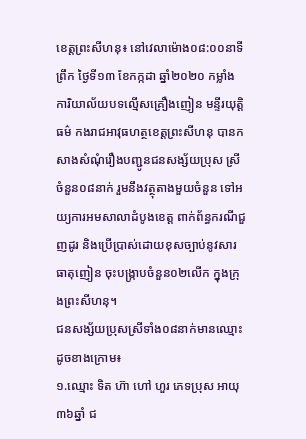ខេត្តព្រះសីហនុ៖ នៅវេលាម៉ោង០៨:០០នាទីព្រឹក ថ្ងៃទី១៣ ខែកក្កដា ឆ្នាំ២០២០ កម្លាំងការិយាល័យបទល្មើសគ្រឿងញៀន មន្ទីរយុត្តិធម៌ កងរាជអាវុធហត្ថខេត្តព្រះសីហនុ បានកសាងសំណុំរឿងបញ្ជូនជនសង្ស័យប្រុស ស្រី ចំនួន០៨នាក់ រួមនឹងវត្ថុតាងមួយចំនួន ទៅអយ្យការអមសាលាដំបូងខេត្ត ពាក់ព័ន្ធករណីជួញដូរ និងប្រើប្រាស់ដោយខុសច្បាប់នូវសារធាតុញៀន ចុះបង្ក្រាបចំនួន០២លើក ក្នុងក្រុងព្រះសីហនុ។
ជនសង្ស័យប្រុសស្រីទាំង០៨នាក់មានឈ្មោះដូចខាងក្រោម៖
១.ឈ្មោះ ទិត ហ៊ា ហៅ ហួរ ភេទប្រុស អាយុ៣៦ឆ្នាំ ជ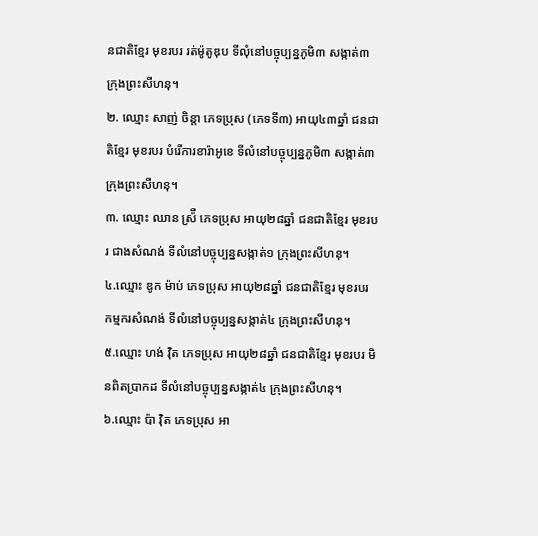នជាតិខ្មែរ មុខរបរ រត់ម៉ូតូឌុប ទីលុំនៅបច្ចុប្បន្នភូមិ៣ សង្កាត់៣ ក្រុងព្រះសីហនុ។
២. ឈ្មោះ សាញ់ ចិន្តា ភេទប្រុស (ភេទទី៣) អាយុ៤៣ឆ្នាំ ជនជាតិខ្មែរ មុខរបរ បំរើការខារ៉ាអូខេ ទីលំនៅបច្ចុប្បន្នភូមិ៣ សង្កាត់៣ ក្រុងព្រះសីហនុ។
៣. ឈ្មោះ ឈាន ស្រ៉ឺ ភេទប្រុស អាយុ២៨ឆ្នាំ ជនជាតិខ្មែរ មុខរបរ ជាងសំណង់ ទីលំនៅបច្ចុប្បន្នសង្កាត់១ ក្រុងព្រះសីហនុ។
៤.ឈ្មោះ ឌូក ម៉ាប់ ភេទប្រុស អាយុ២៨ឆ្នាំ ជនជាតិខ្មែរ មុខរបរ កម្មករសំណង់ ទីលំនៅបច្ចុប្បន្នសង្កាត់៤ ក្រុងព្រះសីហនុ។
៥.ឈ្មោះ ហង់ វ៉ិត ភេទប្រុស អាយុ២៨ឆ្នាំ ជនជាតិខ្មែរ មុខរបរ មិនពិតប្រាកដ ទីលំនៅបច្ចុប្បន្នសង្កាត់៤ ក្រុងព្រះសីហនុ។
៦.ឈ្មោះ ប៉ា វ៉ិត ភេទប្រុស អា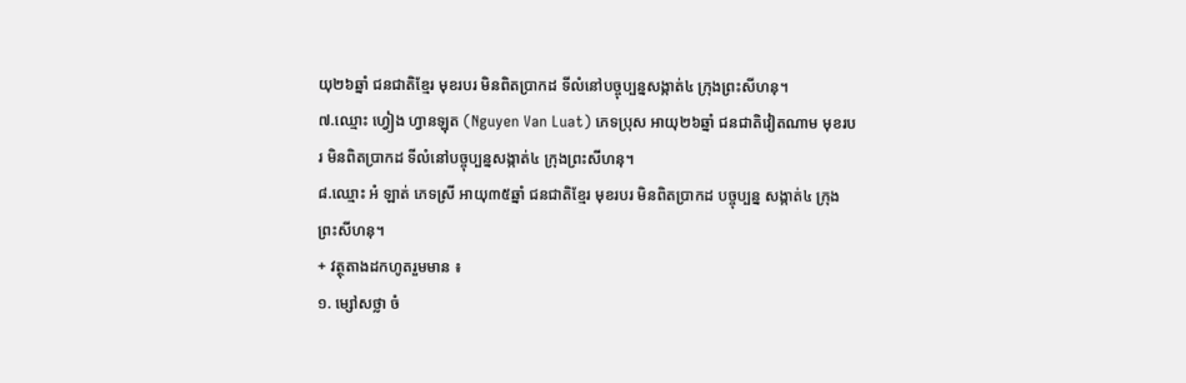យុ២៦ឆ្នាំ ជនជាតិខ្មែរ មុខរបរ មិនពិតប្រាកដ ទីលំនៅបច្ចុប្បន្នសង្កាត់៤ ក្រុងព្រះសីហនុ។
៧.ឈ្មោះ ហ្វៀង ហ្វានឡុត (Nguyen Van Luat) ភេទប្រុស អាយុ២៦ឆ្នាំ ជនជាតិវៀតណាម មុខរបរ មិនពិតប្រាកដ ទីលំនៅបច្ចុប្បន្នសង្កាត់៤ ក្រុងព្រះសីហនុ។
៨.ឈ្មោះ អំ ឡាត់ ភេទស្រី អាយុ៣៥ឆ្នាំ ជនជាតិខ្មែរ មុខរបរ មិនពិតប្រាកដ បច្ចុប្បន្ន សង្កាត់៤ ក្រុងព្រះសីហនុ។
+ វត្ថុតាងដកហូតរួមមាន ៖
១. ម្សៅសថ្លា ចំ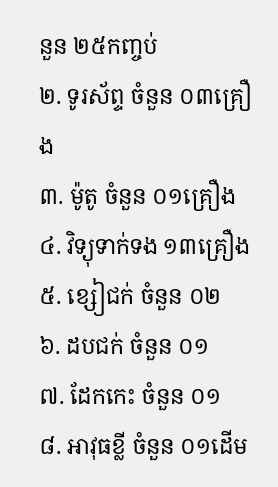នួន ២៥កញ្ចប់
២. ទូរស័ព្ទ ចំនួន ០៣គ្រឿង
៣. ម៉ូតូ ចំនួន ០១គ្រឿង
៤. វិទ្យុទាក់ទង ១៣គ្រឿង
៥. ខ្សៀជក់ ចំនួន ០២
៦. ដបជក់ ចំនួន ០១
៧. ដែកកេះ ចំនួន ០១
៨. អាវុធខ្លី ចំនួន ០១ដើម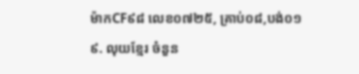ម៉ាកCF៩៨ លេខ០៧២៥, គ្រាប់០៨,បង់០១
៩. លុយខ្មែរ ចំនួន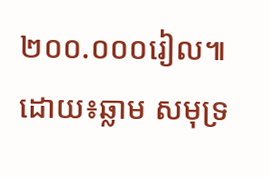២០០.០០០រៀល៕ដោយ៖ឆ្លាម សមុទ្រ